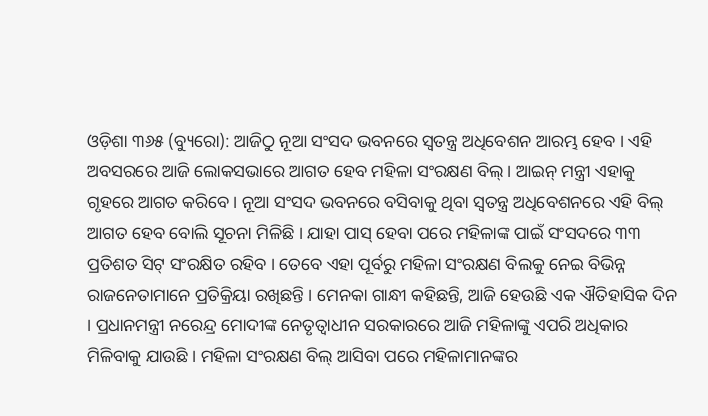ଓଡ଼ିଶା ୩୬୫ (ବ୍ୟୁରୋ): ଆଜିଠୁ ନୂଆ ସଂସଦ ଭବନରେ ସ୍ୱତନ୍ତ୍ର ଅଧିବେଶନ ଆରମ୍ଭ ହେବ । ଏହି ଅବସରରେ ଆଜି ଲୋକସଭାରେ ଆଗତ ହେବ ମହିଳା ସଂରକ୍ଷଣ ବିଲ୍ । ଆଇନ୍ ମନ୍ତ୍ରୀ ଏହାକୁ ଗୃହରେ ଆଗତ କରିବେ । ନୂଆ ସଂସଦ ଭବନରେ ବସିବାକୁ ଥିବା ସ୍ୱତନ୍ତ୍ର ଅଧିବେଶନରେ ଏହି ବିଲ୍ ଆଗତ ହେବ ବୋଲି ସୂଚନା ମିଳିଛି । ଯାହା ପାସ୍ ହେବା ପରେ ମହିଳାଙ୍କ ପାଇଁ ସଂସଦରେ ୩୩ ପ୍ରତିଶତ ସିଟ୍ ସଂରକ୍ଷିତ ରହିବ । ତେବେ ଏହା ପୂର୍ବରୁ ମହିଳା ସଂରକ୍ଷଣ ବିଲକୁ ନେଇ ବିଭିନ୍ନ ରାଜନେତାମାନେ ପ୍ରତିକ୍ରିୟା ରଖିଛନ୍ତି । ମେନକା ଗାନ୍ଧୀ କହିଛନ୍ତି, ଆଜି ହେଉଛି ଏକ ଐତିହାସିକ ଦିନ । ପ୍ରଧାନମନ୍ତ୍ରୀ ନରେନ୍ଦ୍ର ମୋଦୀଙ୍କ ନେତୃତ୍ୱାଧୀନ ସରକାରରେ ଆଜି ମହିଳାଙ୍କୁ ଏପରି ଅଧିକାର ମିଳିବାକୁ ଯାଉଛି । ମହିଳା ସଂରକ୍ଷଣ ବିଲ୍ ଆସିବା ପରେ ମହିଳାମାନଙ୍କର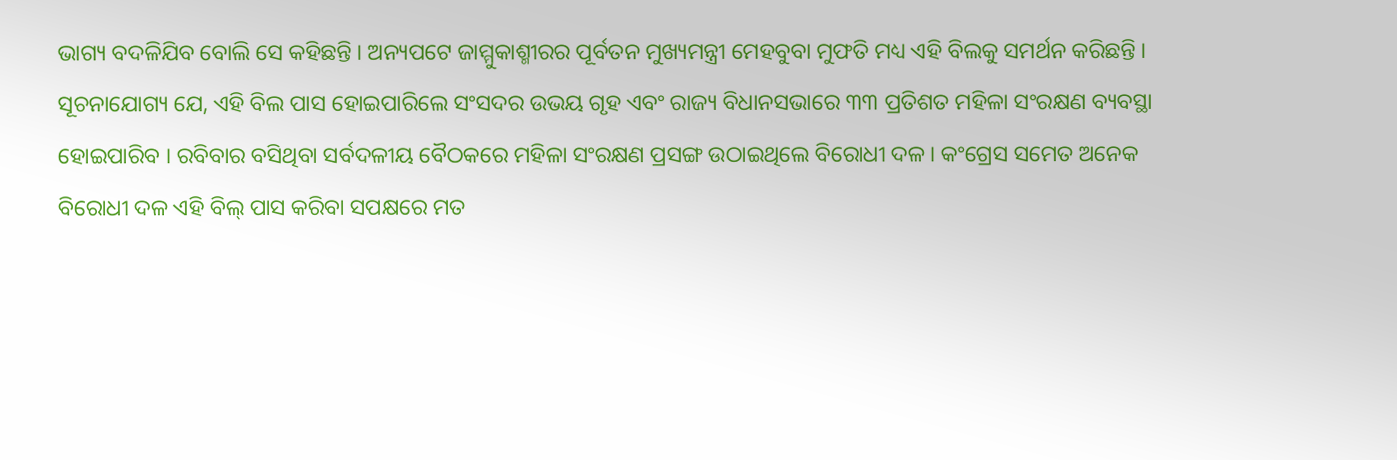ଭାଗ୍ୟ ବଦଳିଯିବ ବୋଲି ସେ କହିଛନ୍ତି । ଅନ୍ୟପଟେ ଜାମ୍ମୁକାଶ୍ମୀରର ପୂର୍ବତନ ମୁଖ୍ୟମନ୍ତ୍ରୀ ମେହବୁବା ମୁଫତି ମଧ୍ୟ ଏହି ବିଲକୁ ସମର୍ଥନ କରିଛନ୍ତି ।
ସୂଚନାଯୋଗ୍ୟ ଯେ, ଏହି ବିଲ ପାସ ହୋଇପାରିଲେ ସଂସଦର ଉଭୟ ଗୃହ ଏବଂ ରାଜ୍ୟ ବିଧାନସଭାରେ ୩୩ ପ୍ରତିଶତ ମହିଳା ସଂରକ୍ଷଣ ବ୍ୟବସ୍ଥା ହୋଇପାରିବ । ରବିବାର ବସିଥିବା ସର୍ବଦଳୀୟ ବୈଠକରେ ମହିଳା ସଂରକ୍ଷଣ ପ୍ରସଙ୍ଗ ଉଠାଇଥିଲେ ବିରୋଧୀ ଦଳ । କଂଗ୍ରେସ ସମେତ ଅନେକ ବିରୋଧୀ ଦଳ ଏହି ବିଲ୍ ପାସ କରିବା ସପକ୍ଷରେ ମତ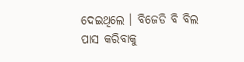ଦେଇଥିଲେ । ବିଜେଡି ବି ବିଲ ପାସ କରିବାକୁ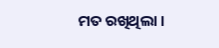ମତ ରଖିଥିଲା ।